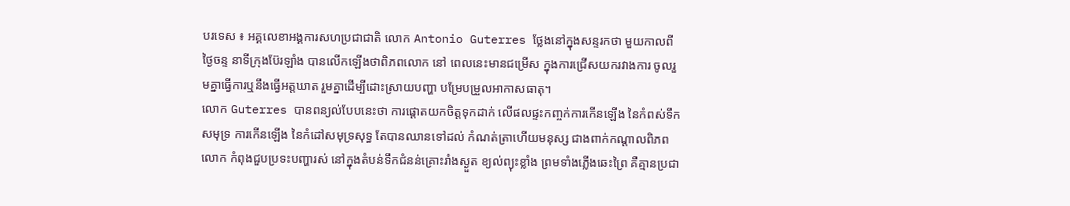បរទេស ៖ អគ្គលេខាអង្គការសហប្រជាជាតិ លោក Antonio Guterres ថ្លែងនៅក្នុងសន្ទរកថា មួយកាលពីថ្ងៃចន្ទ នាទីក្រុងប៊ែរឡាំង បានលើកឡើងថាពិភពលោក នៅ ពេលនេះមានជម្រើស ក្នុងការជ្រើសយករវាងការ ចូលរួមគ្នាធ្វើការឬនឹងធ្វើអត្តឃាត រួមគ្នាដើម្បីដោះស្រាយបញ្ហា បម្រែបម្រួលអាកាសធាតុ។
លោក Guterres បានពន្យល់បែបនេះថា ការផ្តោតយកចិត្តទុកដាក់ លើផលផ្ទះកញ្ចក់ការកើនឡើង នៃកំពស់ទឹកសមុទ្រ ការកើនឡើង នៃកំដៅសមុទ្រសុទ្ធ តែបានឈានទៅដល់ កំណត់ត្រាហើយមនុស្ស ជាងពាក់កណ្តាលពិភពលោក កំពុងជួបប្រទះបញ្ហារស់ នៅក្នុងតំបន់ទឹកជំនន់គ្រោះរាំងស្ងួត ខ្យល់ព្យុះខ្លាំង ព្រមទាំងភ្លើងឆេះព្រៃ គឺគ្មានប្រជា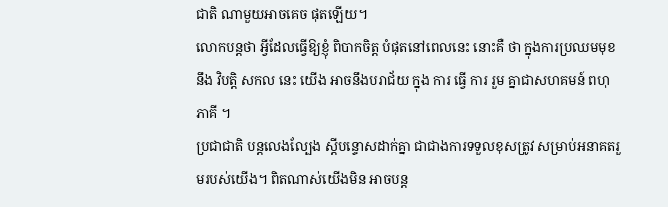ជាតិ ណាមួយអាចគេច ផុតឡើយ។
លោកបន្តថា អ្វីដែលធ្វើឱ្យខ្ញុំ ពិបាកចិត្ត បំផុតនៅពេលនេះ នោះគឺ ថា ក្នុងការប្រឈមមុខ នឹង វិបត្តិ សកល នេះ យើង អាចនឹងបរាជ័យ ក្នុង ការ ធ្វើ ការ រួម គ្នាជាសហគមន៍ ពហុភាគី ។
ប្រជាជាតិ បន្តលេងល្បែង ស្តីបន្ទោសដាក់គ្នា ជាជាងការទទួលខុសត្រូវ សម្រាប់អនាគតរួមរបស់យើង។ ពិតណាស់យើងមិន អាចបន្ត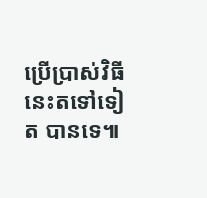ប្រើប្រាស់វិធីនេះតទៅទៀត បានទេ៕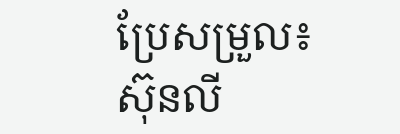ប្រែសម្រួល៖ស៊ុនលី